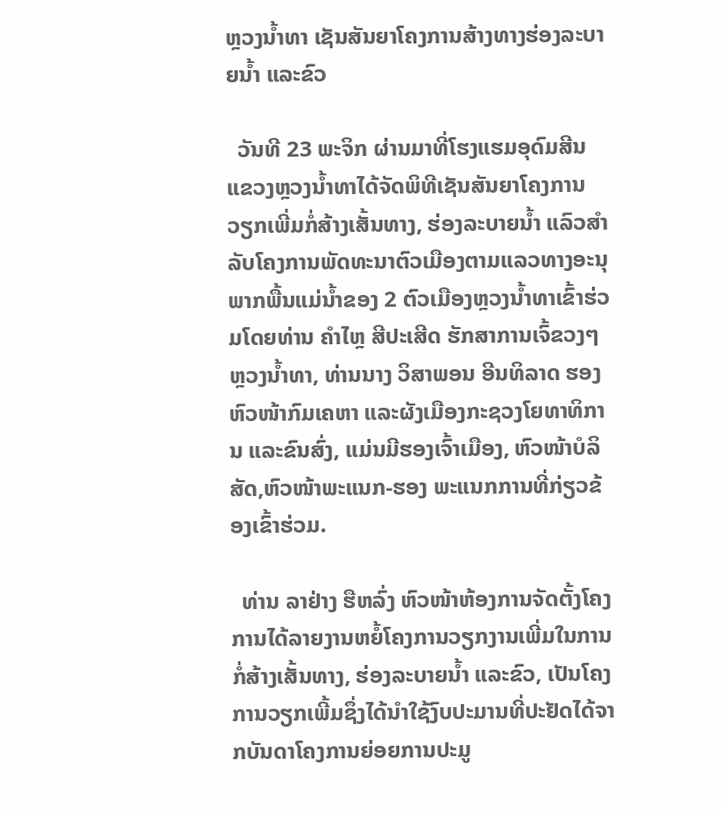ຫຼວງນໍ້າທາ ເຊັນສັນຍາໂຄງການສ້າງທາງຮ່ອງລະບາຍນໍ້າ ແລະຂົວ

  ວັນທີ 23 ພະຈິກ ຜ່ານມາທີ່ໂຮງແຮມອຸດົມສີນແຂວງຫຼວງນໍ້າທາໄດ້ຈັດພິທີເຊັນສັນຍາໂຄງການວຽກເພີ່ມກໍ່ສ້າງເສັ້ນທາງ, ຮ່ອງລະບາຍນໍ້າ ແລົວສຳລັບໂຄງການພັດທະນາຕົວເມືອງຕາມແລວທາງອະນຸພາກພື້ນແມ່ນໍ້າຂອງ 2 ຕົວເມືອງຫຼວງນໍ້າທາເຂົ້າຮ່ວມໂດຍທ່ານ ຄໍາໄຫຼ ສີປະເສີດ ຮັກສາການເຈົ້ຂວງໆຫຼວງນໍ້າທາ, ທ່ານນາງ ວິສາພອນ ອີນທິລາດ ຮອງຫົວໜ້າກົມເຄຫາ ແລະຜັງເມືອງກະຊວງໂຍທາທິການ ແລະຂົນສົ່ງ, ແມ່ນມີຮອງເຈົ້າເມືອງ, ຫົວໜ້າບໍລິສັດ,ຫົວໜ້າພະແນກ-ຮອງ ພະແນກການທີ່ກ່ຽວຂ້ອງເຂົ້າຮ່ວມ.

  ທ່ານ ລາຢ່າງ ຮືຫລົ່ງ ຫົວໜ້າຫ້ອງການຈັດຕັ້ງໂຄງການໄດ້ລາຍງານຫຍໍ້ໂຄງການວຽກງານເພີ່ມໃນການກໍ່ສ້າງເສັ້ນທາງ, ຮ່ອງລະບາຍນໍ້າ ແລະຂົວ, ເປັນໂຄງການວຽກເພີ້ມຊຶ່ງໄດ້ນໍາໃຊ້ງົບປະມານທີ່ປະຢັດໄດ້ຈາກບັນດາໂຄງການຍ່ອຍການປະມູ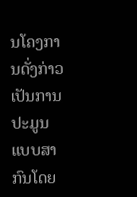ນໂຄງການດັ່ງກ່າວເປັນການປະມູນແບບສາກົນໂດຍ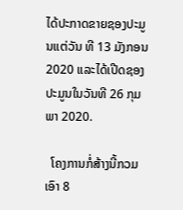ໄດ້ປະກາດຂາຍຊອງປະມູນແຕ່ວັນ ທີ 13 ມັງກອນ 2020 ແລະໄດ້ເປີດຊອງປະມູນໃນວັນທີ 26 ກຸມພາ 2020.

  ໂຄງການກໍ່ສ້າງນີ້ກວມເອົາ 8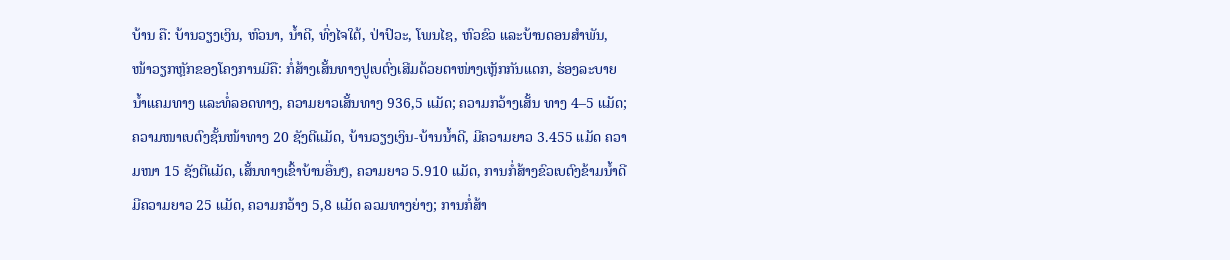ບ້ານ ຄື: ບ້ານວຽງເງິນ, ຫົວນາ, ນໍ້າດີ, ທົ່ງໄຈໃຕ້, ປ່າປົວະ, ໂພນໄຊ, ຫົວຂົວ ແລະບ້ານດອນສໍາພັນ, ໜ້າວຽກຫຼັກຂອງໂຄງການມີຄື: ກໍ່ສ້າງເສັ້ນທາງປູເບຕົ່ງເສີມດ້ວຍຕາໜ່າງເຫຼັກກັນແດກ, ຮ່ອງລະບາຍນໍ້າແຄມທາງ ແລະທໍ່ລອດທາງ, ຄວາມຍາວເສັ້ນທາງ 936,5 ແມັດ; ຄວາມກວ້າງເສັ້ນ ທາງ 4–5 ແມັດ; ຄວາມໜາເບຕົງຊັ້ນໜ້າທາງ 20 ຊັງຕີແມັດ, ບ້ານວຽງເງິນ-ບ້ານນໍ້າດີ, ມີຄວາມຍາວ 3.455 ແມັດ ຄວາມໜາ 15 ຊັງຕີແມັດ, ເສັ້ນທາງເຂົ້າບ້ານອື່ນໆ, ຄວາມຍາວ 5.910 ແມັດ, ການກໍ່ສ້າງຂົວເບຕົງຂ້າມນໍ້າດີມີຄວາມຍາວ 25 ແມັດ, ຄວາມກວ້າງ 5,8 ແມັດ ລວມທາງຍ່າງ; ການກໍ່ສ້າ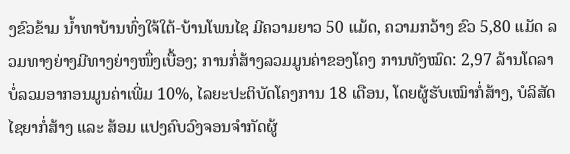ງຂົວຂ້າມ ນໍ້າທາບ້ານທົ່ງໃຈ້ໃຕ້-ບ້ານໂພນໄຊ ມີຄວາມຍາວ 50 ແມ້ດ, ຄວາມກວ້າງ ຂົວ 5,80 ແມັດ ລວມທາງຍ່າງມີທາງຍ່າງໜຶ່ງເບື້ອງ; ການກໍ່ສ້າງລວມມູນຄ່າຂອງໂຄງ ການທັງໝົດ: 2,97 ລ້ານໂດລາ ບໍ່ລວມອາກອນມູນຄ່າເພີ່ມ 10%, ໄລຍະປະຕິບັດໂຄງການ 18 ເດືອນ, ໂດຍຜູ້ຮັບເໝົາກໍ່ສ້າງ, ບໍລິສັດໄຊຍາກໍ່ສ້າງ ແລະ ສ້ອມ ແປງຄົບວົງຈອນຈຳກັດຜູ້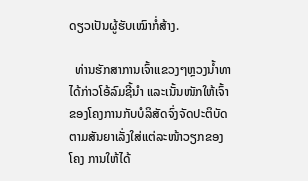ດຽວເປັນຜູ້ຮັບເໝົາກໍ່ສ້າງ.

  ທ່ານຮັກສາການເຈົ້າແຂວງໆຫຼວງນໍ້າທາໄດ້ກ່າວໂອ້ລົມຊີ້ນຳ ແລະເນັ້ນໜັກໃຫ້ເຈົ້າຂອງໂຄງການກັບບໍລິສັດຈົ່ງຈັດປະຕິບັດຕາມສັນຍາເລັ່ງໃສ່ແຕ່ລະໜ້າວຽກຂອງໂຄງ ການໃຫ້ໄດ້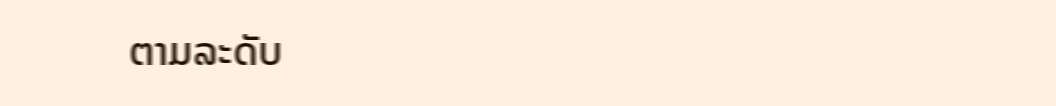ຕາມລະດັບ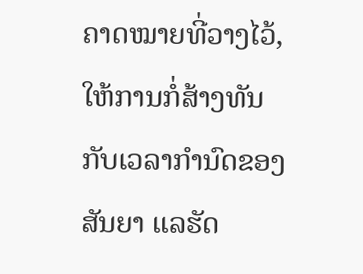ຄາດໝາຍທີ່ວາງໄວ້, ໃຫ້ການກໍ່ສ້າງທັນກັບເວລາກໍານົດຂອງສັນຍາ ແລຮັດ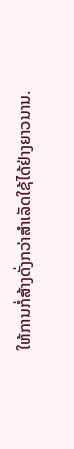ໃຫ້ການກໍ່ສ້າງດັ່ງກວ່າສໍາເລັດໃຊ້ໄດ້ຢ່າງຍາວນານ.